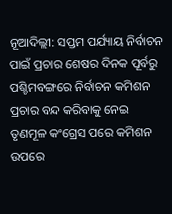ନୂଆଦିଲ୍ଲୀ: ସପ୍ତମ ପର୍ଯ୍ୟାୟ ନିର୍ବାଚନ ପାଇଁ ପ୍ରଚାର ଶେଷର ଦିନକ ପୂର୍ବରୁ ପଶ୍ଚିମବଙ୍ଗରେ ନିର୍ବାଚନ କମିଶନ ପ୍ରଚାର ବନ୍ଦ କରିବାକୁ ନେଇ ତୃଣମୂଳ କଂଗ୍ରେସ ପରେ କମିଶନ ଉପରେ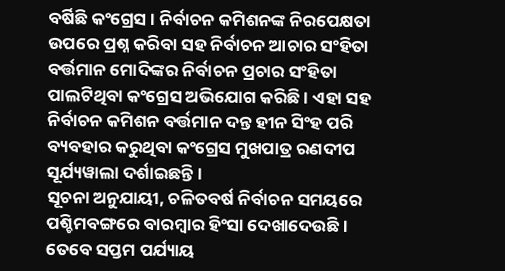ବର୍ଷିଛି କଂଗ୍ରେସ । ନିର୍ବାଚନ କମିଶନଙ୍କ ନିରପେକ୍ଷତା ଉପରେ ପ୍ରଶ୍ନ କରିବା ସହ ନିର୍ବାଚନ ଆଚାର ସଂହିତା ବର୍ତ୍ତମାନ ମୋଦିଙ୍କର ନିର୍ବାଚନ ପ୍ରଚାର ସଂହିତା ପାଲଟିଥିବା କଂଗ୍ରେସ ଅଭିଯୋଗ କରିଛି । ଏହା ସହ ନିର୍ବାଚନ କମିଶନ ବର୍ତ୍ତମାନ ଦନ୍ତ ହୀନ ସିଂହ ପରି ବ୍ୟବହାର କରୁଥିବା କଂଗ୍ରେସ ମୁଖପାତ୍ର ରଣଦୀପ ସୂର୍ଯ୍ୟୱାଲା ଦର୍ଶାଇଛନ୍ତି ।
ସୂଚନା ଅନୁଯାୟୀ, ଚଳିତବର୍ଷ ନିର୍ବାଚନ ସମୟରେ ପଶ୍ଚିମବଙ୍ଗରେ ବାରମ୍ବାର ହିଂସା ଦେଖାଦେଉଛି । ତେବେ ସପ୍ତମ ପର୍ଯ୍ୟାୟ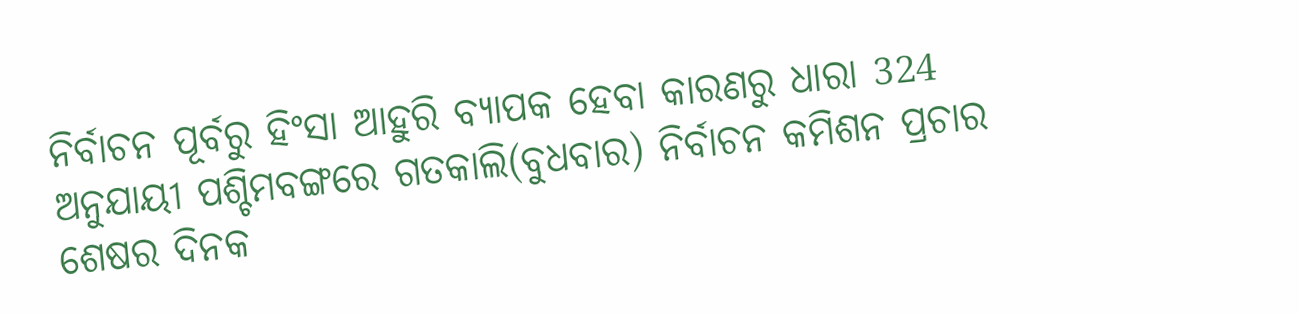ନିର୍ବାଚନ ପୂର୍ବରୁ ହିଂସା ଆହୁରି ବ୍ୟାପକ ହେବା କାରଣରୁ ଧାରା 324 ଅନୁଯାୟୀ ପଶ୍ଚିମବଙ୍ଗରେ ଗତକାଲି(ବୁଧବାର) ନିର୍ବାଚନ କମିଶନ ପ୍ରଚାର ଶେଷର ଦିନକ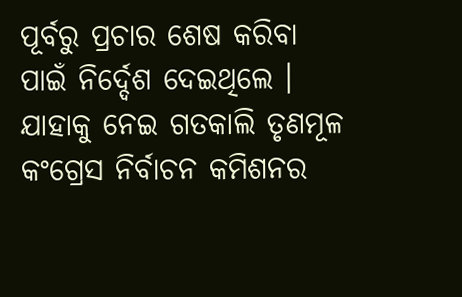ପୂର୍ବରୁ ପ୍ରଚାର ଶେଷ କରିବା ପାଇଁ ନିର୍ଦ୍ଦେଶ ଦେଇଥିଲେ । ଯାହାକୁ ନେଇ ଗତକାଲି ତୃଣମୂଳ କଂଗ୍ରେସ ନିର୍ବାଚନ କମିଶନର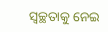ସ୍ବଚ୍ଛତାକୁ ନେଇ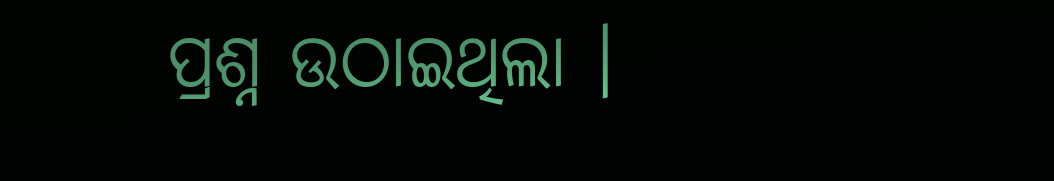ପ୍ରଶ୍ନ ଉଠାଇଥିଲା ।